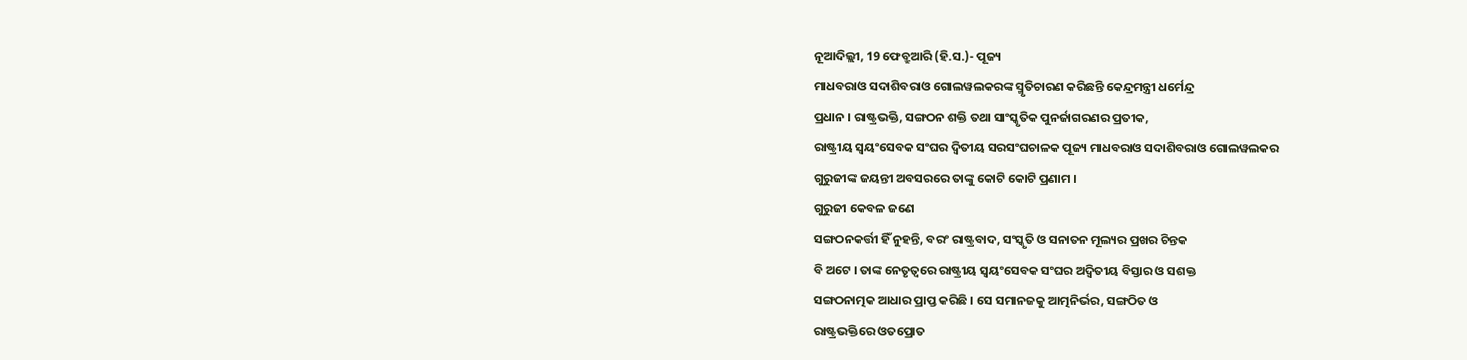ନୂଆଦିଲ୍ଲୀ, 19 ଫେବ୍ରୁଆରି (ହି.ସ.)- ପୂଜ୍ୟ
ମାଧବରାଓ ସଦାଶିବରାଓ ଗୋଲୱଲକରଙ୍କ ସ୍ମୃତିଚାରଣ କରିଛନ୍ତି କେନ୍ଦ୍ରମନ୍ତ୍ରୀ ଧର୍ମେନ୍ଦ୍ର
ପ୍ରଧାନ । ରାଷ୍ଟ୍ରଭକ୍ତି, ସଙ୍ଗଠନ ଶକ୍ତି ତଥା ସାଂସ୍କୃତିକ ପୁନର୍ଜାଗରଣର ପ୍ରତୀକ,
ରାଷ୍ଟ୍ରୀୟ ସ୍ୱୟଂସେବକ ସଂଘର ଦ୍ୱିତୀୟ ସରସଂଘଚାଳକ ପୂଜ୍ୟ ମାଧବରାଓ ସଦାଶିବରାଓ ଗୋଲୱଲକର
ଗୁରୁଜୀଙ୍କ ଜୟନ୍ତୀ ଅବସରରେ ତାଙ୍କୁ କୋଟି କୋଟି ପ୍ରଣାମ ।
ଗୁରୁଜୀ କେବଳ ଜଣେ
ସଙ୍ଗଠନକର୍ତ୍ତୀ ହିଁ ନୁହନ୍ତି, ବରଂ ରାଷ୍ଟ୍ରବାଦ, ସଂସ୍କୃତି ଓ ସନାତନ ମୂଲ୍ୟର ପ୍ରଖର ଚିନ୍ତକ
ବି ଅଟେ । ତାଙ୍କ ନେତୃତ୍ୱରେ ରାଷ୍ଟ୍ରୀୟ ସ୍ୱୟଂସେବକ ସଂଘର ଅଦ୍ୱିତୀୟ ବିସ୍ତାର ଓ ସଶକ୍ତ
ସଙ୍ଗଠନାତ୍ମକ ଆଧାର ପ୍ରାପ୍ତ କରିଛି । ସେ ସମାନଜକୁ ଆତ୍ମନିର୍ଭର, ସଙ୍ଗଠିତ ଓ
ରାଷ୍ଟ୍ରଭକ୍ତିରେ ଓତପ୍ରୋତ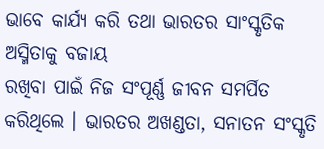ଭାବେ କାର୍ଯ୍ୟ କରି ତଥା ଭାରତର ସାଂସ୍କୃତିକ ଅସ୍ମିତାକୁ ବଜାୟ
ରଖିବା ପାଇଁ ନିଜ ସଂପୂର୍ଣ୍ଣ ଜୀବନ ସମର୍ପିତ କରିଥିଲେ । ଭାରତର ଅଖଣ୍ଡତା, ସନାତନ ସଂସ୍କୃତି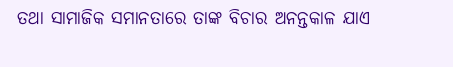ତଥା ସାମାଜିକ ସମାନତାରେ ତାଙ୍କ ବିଚାର ଅନନ୍ତକାଳ ଯାଏ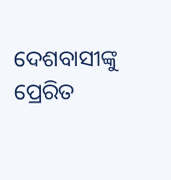ଦେଶବାସୀଙ୍କୁ ପ୍ରେରିତ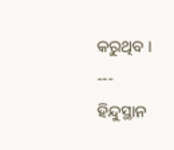କରୁଥିବ ।
---
ହିନ୍ଦୁସ୍ଥାନ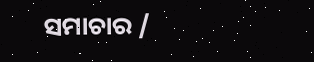ସମାଚାର /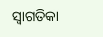ସ୍ୱାଗତିକା